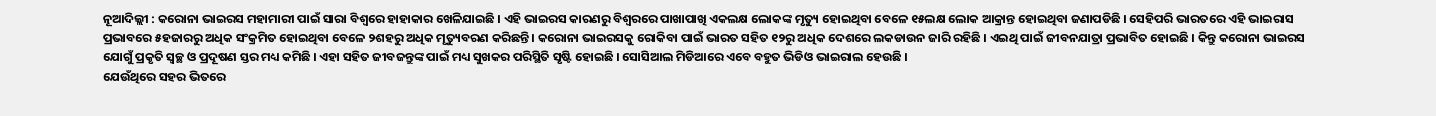ନୂଆଦିଲ୍ଲୀ : କରୋନା ଭାଇରସ ମହାମାରୀ ପାଇଁ ସାରା ବିଶ୍ୱରେ ହାହାକାର ଖେଳିଯାଇଛି । ଏହି ଭାଇରସ କାରଣରୁ ବିଶ୍ୱରରେ ପାଖାପାଖି ଏକଲକ୍ଷ ଲୋକଙ୍କ ମୃତ୍ୟୁ ହୋଇଥିବା ବେଳେ ୧୫ଲକ୍ଷ ଲୋକ ଆକ୍ରାନ୍ତ ହୋଇଥିବା ଜଣାପଡିଛି । ସେହିପରି ଭାରତରେ ଏହି ଭାଇରାସ ପ୍ରଭାବରେ ୫ହଜାରରୁ ଅଧିକ ସଂକ୍ରମିତ ହୋଇଥିବା ବେଳେ ୨ଶହରୁ ଅଧିକ ମୃତ୍ୟୁବରଣ କରିଛନ୍ତି । କରୋନା ଭାଇରସକୁ ରୋକିବା ପାଇଁ ଭାରତ ସହିତ ୧୨ରୁ ଅଧିକ ଦେଶରେ ଲକଡାଉନ ଜାରି ରହିଛି । ଏଇଥି ପାଇଁ ଜୀବନଯାତ୍ରା ପ୍ରଭାବିତ ହୋଇଛି । କିନ୍ତୁ କରୋନା ଭାଇରସ ଯୋଗୁଁ ପ୍ରକୃତି ସ୍ୱଚ୍ଛ ଓ ପ୍ରଦୂଷଣ ସ୍ତର ମଧ୍ୟ କମିଛି । ଏହା ସହିତ ଜୀବଜନ୍ତୁଙ୍କ ପାଇଁ ମଧ୍ୟ ସୁଖକର ପରିସ୍ଥିତି ସୃଷ୍ଟି ହୋଇଛି । ସୋସିଆଲ ମିଡିଆରେ ଏବେ ବହୁତ ଭିଡିଓ ଭାଇରାଲ ହେଉଛି ।
ଯେଉଁଥିରେ ସହର ଭିତରେ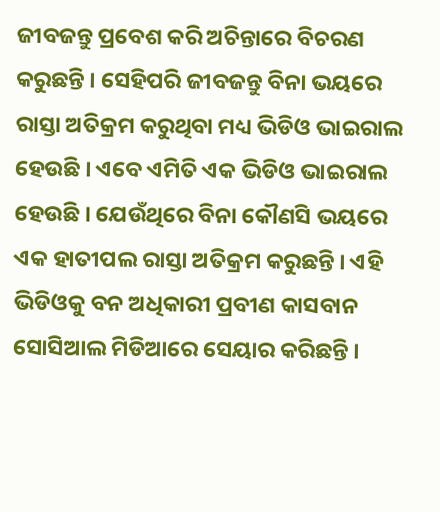ଜୀବଜନ୍ତୁ ପ୍ରବେଶ କରି ଅଚିନ୍ତାରେ ବିଚରଣ କରୁଛନ୍ତି । ସେହିପରି ଜୀବଜନ୍ତୁ ବିନା ଭୟରେ ରାସ୍ତା ଅତିକ୍ରମ କରୁଥିବା ମଧ୍ୟ ଭିଡିଓ ଭାଇରାଲ ହେଉଛି । ଏବେ ଏମିତି ଏକ ଭିଡିଓ ଭାଇରାଲ ହେଉଛି । ଯେଉଁଥିରେ ବିନା କୌଣସି ଭୟରେ ଏକ ହାତୀପଲ ରାସ୍ତା ଅତିକ୍ରମ କରୁଛନ୍ତି । ଏହି ଭିଡିଓକୁ ବନ ଅଧିକାରୀ ପ୍ରବୀଣ କାସବାନ ସୋସିଆଲ ମିଡିଆରେ ସେୟାର କରିଛନ୍ତି ।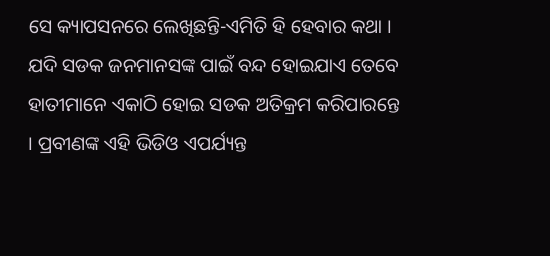ସେ କ୍ୟାପସନରେ ଲେଖିଛନ୍ତି-ଏମିତି ହି ହେବାର କଥା । ଯଦି ସଡକ ଜନମାନସଙ୍କ ପାଇଁ ବନ୍ଦ ହୋଇଯାଏ ତେବେ ହାତୀମାନେ ଏକାଠି ହୋଇ ସଡକ ଅତିକ୍ରମ କରିପାରନ୍ତେ । ପ୍ରବୀଣଙ୍କ ଏହି ଭିଡିଓ ଏପର୍ଯ୍ୟନ୍ତ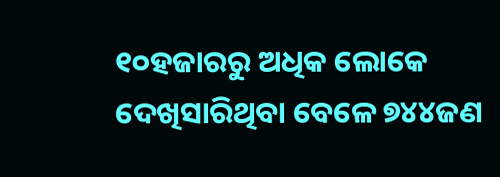୧୦ହଜାରରୁ ଅଧିକ ଲୋକେ ଦେଖିସାରିଥିବା ବେଳେ ୭୪୪ଜଣ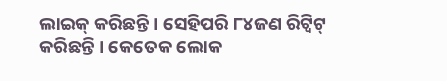ଲାଇକ୍ କରିଛନ୍ତି । ସେହିପରି ୮୪ଜଣ ରିଟ୍ୱିଟ୍ କରିଛନ୍ତି । କେତେକ ଲୋକ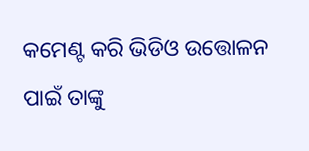କମେଣ୍ଟ କରି ଭିଡିଓ ଉତ୍ତୋଳନ ପାଇଁ ତାଙ୍କୁ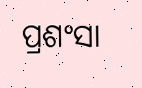ପ୍ରଶଂସା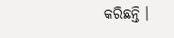କରିଛନ୍ତି ।